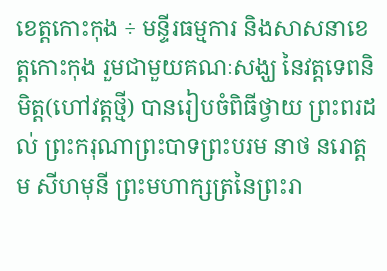ខេត្តកោះកុង ÷ មន្ទីរធម្មការ និងសាសនាខេត្តកោះកុង រួមជាមួយគណៈសង្ឃ នៃវត្តទេពនិមិត្ត(ហៅវត្តថ្មី) បានរៀបចំពិធីថ្វាយ ព្រះពរដល់ ព្រះករុណាព្រះបាទព្រះបរម នាថ នរោត្តម សីហមុនី ព្រះមហាក្សត្រនៃព្រះរា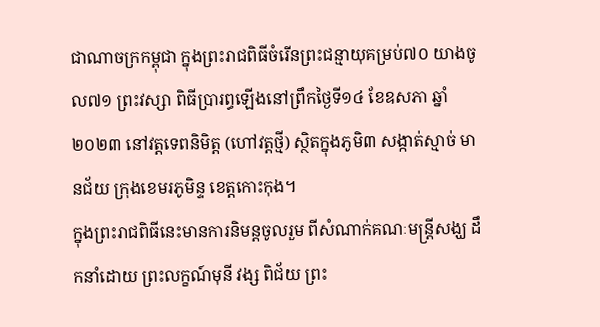ជាណាចក្រកម្ពុជា ក្នុងព្រះរាជពិធីចំរើនព្រះជន្មាយុគម្រប់៧០ យាងចូល៧១ ព្រះវស្សា ពិធីប្រារព្ធឡើងនៅព្រឹកថ្ងៃទី១៤ ខែឧសភា ឆ្នាំ២០២៣ នៅវត្តទេពនិមិត្ត (ហៅវត្តថ្មី) ស្ថិតក្នុងភូមិ៣ សង្កាត់ស្មាច់ មានជ័យ ក្រុងខេមរភូមិន្ទ ខេត្តកោះកុង។
ក្នុងព្រះរាជពិធីនេះមានការនិមន្តចូលរួម ពីសំណាក់គណៈមន្ត្រីសង្ឃ ដឹកនាំដោយ ព្រះលក្ខណ៍មុនី វង្ស ពិជ័យ ព្រះ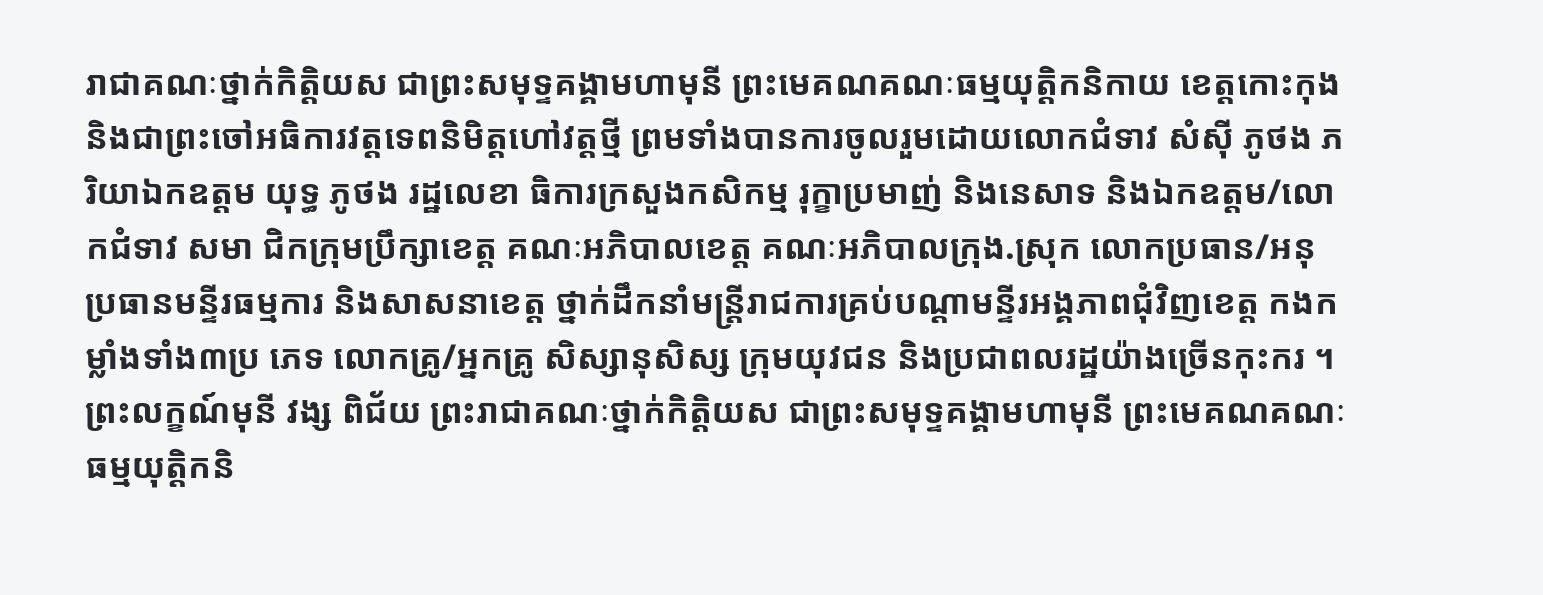រាជាគណៈថ្នាក់កិត្តិយស ជាព្រះសមុទ្ទគង្គាមហាមុនី ព្រះមេគណគណៈធម្មយុត្តិកនិកាយ ខេត្តកោះកុង និងជាព្រះចៅអធិការវត្តទេពនិមិត្តហៅវត្តថ្មី ព្រមទាំងបានការចូលរួមដោយលោកជំទាវ សំស៊ី ភូថង ភរិយាឯកឧត្តម យុទ្ធ ភូថង រដ្ឋលេខា ធិការក្រសួងកសិកម្ម រុក្ខាប្រមាញ់ និងនេសាទ និងឯកឧត្តម/លោកជំទាវ សមា ជិកក្រុមប្រឹក្សាខេត្ត គណៈអភិបាលខេត្ត គណៈអភិបាលក្រុង.ស្រុក លោកប្រធាន/អនុប្រធានមន្ទីរធម្មការ និងសាសនាខេត្ត ថ្នាក់ដឹកនាំមន្ត្រីរាជការគ្រប់បណ្តាមន្ទីរអង្គភាពជុំវិញខេត្ត កងកម្លាំងទាំង៣ប្រ ភេទ លោកគ្រូ/អ្នកគ្រូ សិស្សានុសិស្ស ក្រុមយុវជន និងប្រជាពលរដ្ឋយ៉ាងច្រើនកុះករ ។
ព្រះលក្ខណ៍មុនី វង្ស ពិជ័យ ព្រះរាជាគណៈថ្នាក់កិត្តិយស ជាព្រះសមុទ្ទគង្គាមហាមុនី ព្រះមេគណគណៈធម្មយុត្តិកនិ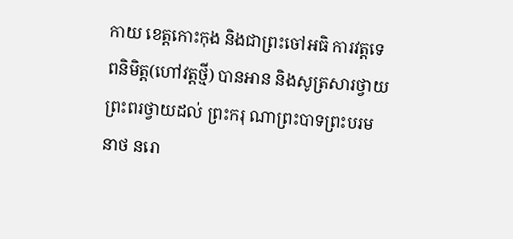កាយ ខេត្តកោះកុង និងជាព្រះចៅអធិ ការវត្តទេពនិមិត្ត(ហៅវត្តថ្មី) បានអាន និងសូត្រសារថ្វាយព្រះពរថ្វាយដល់ ព្រះករុ ណាព្រះបាទព្រះបរមនាថ នរោ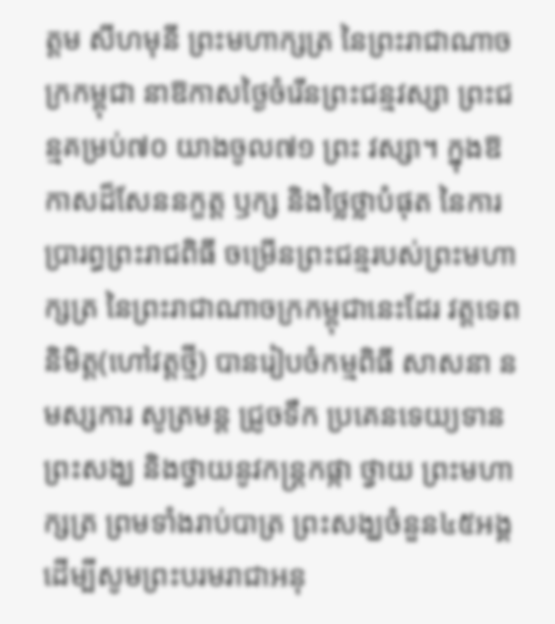ត្តម សីហមុនី ព្រះមហាក្សត្រ នៃព្រះរាជាណាចក្រកម្ពុជា នាឱកាសថ្ងៃចំរើនព្រះជន្មវស្សា ព្រះជន្មគម្រប់៧០ យាងចូល៧១ ព្រះ វស្សា។ ក្នុងឱកាសដ៏សែននក្ខត្ត ឫក្ស និងថ្លៃថ្លាបំផុត នៃការប្រារព្ធព្រះរាជពិធី ចម្រើនព្រះជន្មរបស់ព្រះមហាក្សត្រ នៃព្រះរាជាណាចក្រកម្ពុជានេះដែរ វត្តទេពនិមិត្ត(ហៅវត្តថ្មី) បានរៀបចំកម្មពិធី សាសនា នមស្សការ សូត្រមន្ត ជ្រូចទឹក ប្រគេនទេយ្យទានព្រះសង្ឃ និងថ្វាយនូវកន្រ្តកផ្កា ថ្វាយ ព្រះមហាក្សត្រ ព្រមទាំងរាប់បាត្រ ព្រះសង្ឃចំនួន៤៥អង្គ ដើម្បីសូមព្រះបរមរាជាអនុ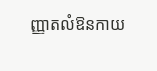ញ្ញាតលំឱនកាយ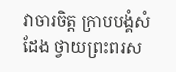វាចារចិត្ត ក្រាបបង្គំសំដែង ថ្វាយព្រះពរស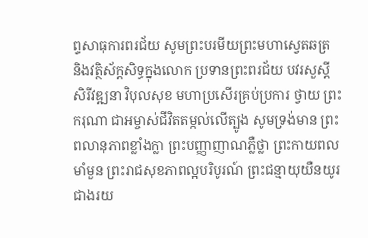ព្ទសាធុការពរជ័យ សូមព្រះបរមីយព្រះមហាស្វេតឆត្រ និងវត្ថិស័ក្តសិទ្ធក្នុងលោក ប្រទានព្រះពរជ័យ បវរសួស្តី សិរីវឌ្ឍនា វិបុលសុខ មហាប្រសើរគ្រប់ប្រការ ថ្វាយ ព្រះករុណា ជាអម្ចាស់ជីវិតតម្កល់លើត្បូង សូមទ្រង់មាន ព្រះពលានុភាពខ្លាំងក្លា ព្រះបញ្ញាញាណភ្លឺថ្លា ព្រះកាយពលមាំមួន ព្រះរាជសុខភាពល្អបរិបូរណ៍ ព្រះជន្មាយុយឺនយូរជាងរយ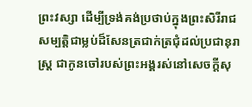ព្រះវស្សា ដើម្បីទ្រង់គង់ប្រថាប់ក្នុងព្រះសិរីរាជសម្បត្តិជាម្លប់ដ៏សែនត្រជាក់ត្រជុំដល់ប្រជានុរាស្រ្ត ជាកូនចៅរបស់ព្រះអង្គរស់នៅសេចក្តីសុ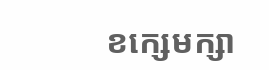ខក្សេមក្សា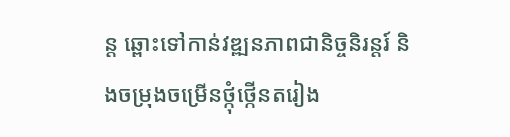ន្ត ឆ្ពោះទៅកាន់វឌ្ឍនភាពជានិច្ចនិរន្តរ៍ និងចម្រុងចម្រើនថ្កុំថ្កើនតរៀង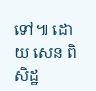ទៅ៕ ដោយ សេន ពិសិដ្ឋ